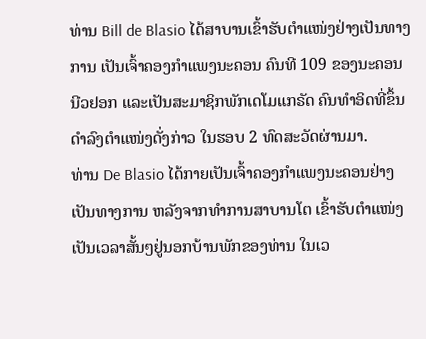ທ່ານ Bill de Blasio ໄດ້ສາບານເຂົ້າຮັບຕຳແໜ່ງຢ່າງເປັນທາງ
ການ ເປັນເຈົ້າຄອງກຳແພງນະຄອນ ຄົນທີ 109 ຂອງນະຄອນ
ນີວຢອກ ແລະເປັນສະມາຊິກພັກເດໂມແກຣັດ ຄົນທຳອິດທີ່ຂຶ້ນ
ດຳລົງຕຳແໜ່ງດັ່ງກ່າວ ໃນຮອບ 2 ທົດສະວັດຜ່ານມາ.
ທ່ານ De Blasio ໄດ້ກາຍເປັນເຈົ້າຄອງກຳແພງນະຄອນຢ່າງ
ເປັນທາງການ ຫລັງຈາກທຳການສາບານໂຕ ເຂົ້າຮັບຕຳແໜ່ງ
ເປັນເວລາສັ້ນໆຢູ່ນອກບ້ານພັກຂອງທ່ານ ໃນເວ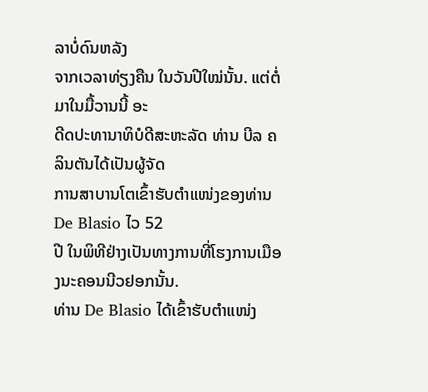ລາບໍ່ດົນຫລັງ
ຈາກເວລາທ່ຽງຄືນ ໃນວັນປີໃໝ່ນັ້ນ. ແຕ່ຕໍ່ມາໃນມື້ວານນີ້ ອະ
ດີດປະທານາທິບໍດີສະຫະລັດ ທ່ານ ບີລ ຄລິນຕັນໄດ້ເປັນຜູ້ຈັດ
ການສາບານໂຕເຂົ້າຮັບຕຳແໜ່ງຂອງທ່ານ De Blasio ໄວ 52
ປີ ໃນພິທີຢ່າງເປັນທາງການທີ່ໂຮງການເມືອງນະຄອນນີວຢອກນັ້ນ.
ທ່ານ De Blasio ໄດ້ເຂົ້າຮັບຕຳແໜ່ງ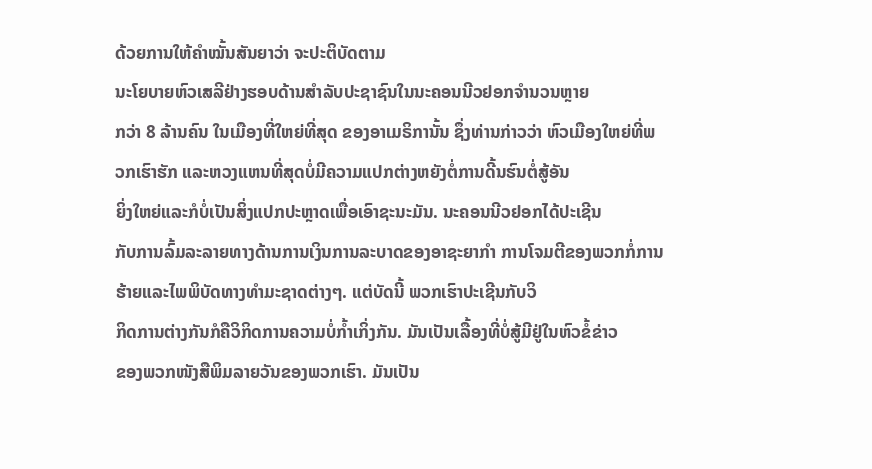ດ້ວຍການໃຫ້ຄຳໝັ້ນສັນຍາວ່າ ຈະປະຕິບັດຕາມ
ນະໂຍບາຍຫົວເສລີຢ່າງຮອບດ້ານສຳລັບປະຊາຊົນໃນນະຄອນນີວຢອກຈຳນວນຫຼາຍ
ກວ່າ 8 ລ້ານຄົນ ໃນເມືອງທີ່ໃຫຍ່ທີ່ສຸດ ຂອງອາເມຣິການັ້ນ ຊຶ່ງທ່ານກ່າວວ່າ ຫົວເມືອງໃຫຍ່ທີ່ພວກເຮົາຮັກ ແລະຫວງແຫນທີ່ສຸດບໍ່ມີຄວາມແປກຕ່າງຫຍັງຕໍ່ການດີ້ນຮົນຕໍ່ສູ້ອັນ
ຍິ່ງໃຫຍ່ແລະກໍບໍ່ເປັນສິ່ງແປກປະຫຼາດເພື່ອເອົາຊະນະມັນ. ນະຄອນນີວຢອກໄດ້ປະເຊີນ
ກັບການລົ້ມລະລາຍທາງດ້ານການເງິນການລະບາດຂອງອາຊະຍາກຳ ການໂຈມຕີຂອງພວກກໍ່ການຮ້າຍແລະໄພພິບັດທາງທຳມະຊາດຕ່າງໆ. ແຕ່ບັດນີ້ ພວກເຮົາປະເຊີນກັບວິ
ກິດການຕ່າງກັນກໍຄືວິກິດການຄວາມບໍ່ກ້ຳເກິ່ງກັນ. ມັນເປັນເລື້ອງທີ່ບໍ່ສູ້ມີຢູ່ໃນຫົວຂໍ້ຂ່າວ
ຂອງພວກໜັງສືພິມລາຍວັນຂອງພວກເຮົາ. ມັນເປັນ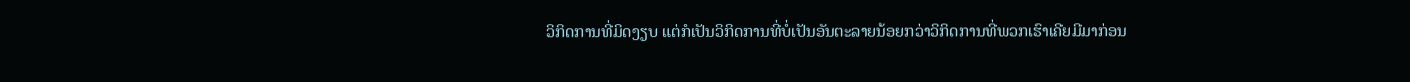ວິກິດການທີ່ມິດງຽບ ແຕ່ກໍເປັນວິກິດການທີ່ບໍ່ເປັນອັນຕະລາຍນ້ອຍກວ່າວິກິດການທີ່ພວກເຮົາເຄີຍມີມາກ່ອນ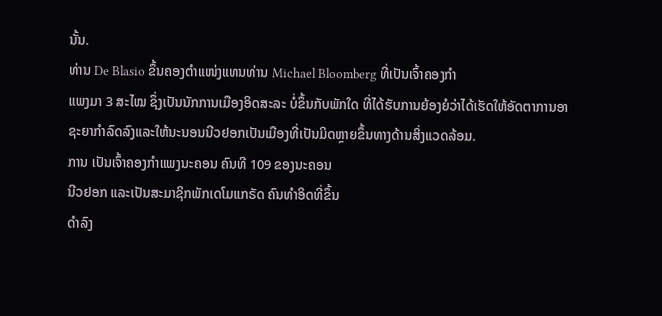ນັ້ນ.
ທ່ານ De Blasio ຂຶ້ນຄອງຕຳແໜ່ງແທນທ່ານ Michael Bloomberg ທີ່ເປັນເຈົ້າຄອງກຳ
ແພງມາ 3 ສະໄໝ ຊຶ່ງເປັນນັກການເມືອງອິດສະລະ ບໍ່ຂຶ້ນກັບພັກໃດ ທີ່ໄດ້ຮັບການຍ້ອງຍໍວ່າໄດ້ເຮັດໃຫ້ອັດຕາການອາຊະຍາກຳລົດລົງແລະໃຫ້ນະນອນນີວຢອກເປັນເມືອງທີ່ເປັນມິດຫຼາຍຂຶ້ນທາງດ້ານສິ່ງແວດລ້ອມ.
ການ ເປັນເຈົ້າຄອງກຳແພງນະຄອນ ຄົນທີ 109 ຂອງນະຄອນ
ນີວຢອກ ແລະເປັນສະມາຊິກພັກເດໂມແກຣັດ ຄົນທຳອິດທີ່ຂຶ້ນ
ດຳລົງ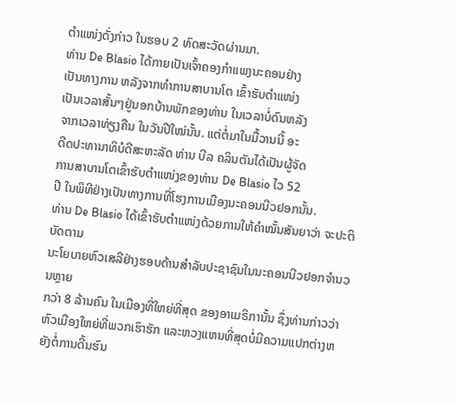ຕຳແໜ່ງດັ່ງກ່າວ ໃນຮອບ 2 ທົດສະວັດຜ່ານມາ.
ທ່ານ De Blasio ໄດ້ກາຍເປັນເຈົ້າຄອງກຳແພງນະຄອນຢ່າງ
ເປັນທາງການ ຫລັງຈາກທຳການສາບານໂຕ ເຂົ້າຮັບຕຳແໜ່ງ
ເປັນເວລາສັ້ນໆຢູ່ນອກບ້ານພັກຂອງທ່ານ ໃນເວລາບໍ່ດົນຫລັງ
ຈາກເວລາທ່ຽງຄືນ ໃນວັນປີໃໝ່ນັ້ນ. ແຕ່ຕໍ່ມາໃນມື້ວານນີ້ ອະ
ດີດປະທານາທິບໍດີສະຫະລັດ ທ່ານ ບີລ ຄລິນຕັນໄດ້ເປັນຜູ້ຈັດ
ການສາບານໂຕເຂົ້າຮັບຕຳແໜ່ງຂອງທ່ານ De Blasio ໄວ 52
ປີ ໃນພິທີຢ່າງເປັນທາງການທີ່ໂຮງການເມືອງນະຄອນນີວຢອກນັ້ນ.
ທ່ານ De Blasio ໄດ້ເຂົ້າຮັບຕຳແໜ່ງດ້ວຍການໃຫ້ຄຳໝັ້ນສັນຍາວ່າ ຈະປະຕິບັດຕາມ
ນະໂຍບາຍຫົວເສລີຢ່າງຮອບດ້ານສຳລັບປະຊາຊົນໃນນະຄອນນີວຢອກຈຳນວນຫຼາຍ
ກວ່າ 8 ລ້ານຄົນ ໃນເມືອງທີ່ໃຫຍ່ທີ່ສຸດ ຂອງອາເມຣິການັ້ນ ຊຶ່ງທ່ານກ່າວວ່າ ຫົວເມືອງໃຫຍ່ທີ່ພວກເຮົາຮັກ ແລະຫວງແຫນທີ່ສຸດບໍ່ມີຄວາມແປກຕ່າງຫຍັງຕໍ່ການດີ້ນຮົນ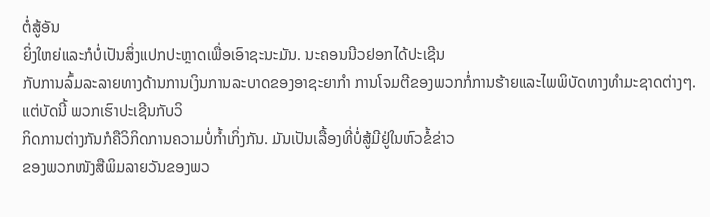ຕໍ່ສູ້ອັນ
ຍິ່ງໃຫຍ່ແລະກໍບໍ່ເປັນສິ່ງແປກປະຫຼາດເພື່ອເອົາຊະນະມັນ. ນະຄອນນີວຢອກໄດ້ປະເຊີນ
ກັບການລົ້ມລະລາຍທາງດ້ານການເງິນການລະບາດຂອງອາຊະຍາກຳ ການໂຈມຕີຂອງພວກກໍ່ການຮ້າຍແລະໄພພິບັດທາງທຳມະຊາດຕ່າງໆ. ແຕ່ບັດນີ້ ພວກເຮົາປະເຊີນກັບວິ
ກິດການຕ່າງກັນກໍຄືວິກິດການຄວາມບໍ່ກ້ຳເກິ່ງກັນ. ມັນເປັນເລື້ອງທີ່ບໍ່ສູ້ມີຢູ່ໃນຫົວຂໍ້ຂ່າວ
ຂອງພວກໜັງສືພິມລາຍວັນຂອງພວ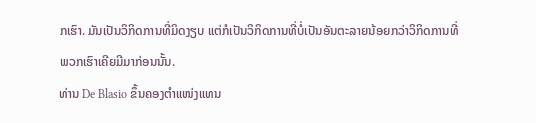ກເຮົາ. ມັນເປັນວິກິດການທີ່ມິດງຽບ ແຕ່ກໍເປັນວິກິດການທີ່ບໍ່ເປັນອັນຕະລາຍນ້ອຍກວ່າວິກິດການທີ່ພວກເຮົາເຄີຍມີມາກ່ອນນັ້ນ.
ທ່ານ De Blasio ຂຶ້ນຄອງຕຳແໜ່ງແທນ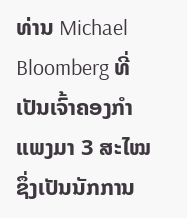ທ່ານ Michael Bloomberg ທີ່ເປັນເຈົ້າຄອງກຳ
ແພງມາ 3 ສະໄໝ ຊຶ່ງເປັນນັກການ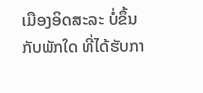ເມືອງອິດສະລະ ບໍ່ຂຶ້ນກັບພັກໃດ ທີ່ໄດ້ຮັບກາ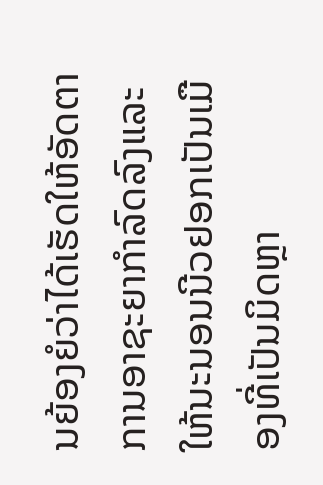ນຍ້ອງຍໍວ່າໄດ້ເຮັດໃຫ້ອັດຕາການອາຊະຍາກຳລົດລົງແລະໃຫ້ນະນອນນີວຢອກເປັນເມືອງທີ່ເປັນມິດຫຼາ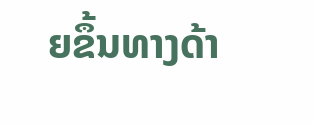ຍຂຶ້ນທາງດ້າ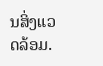ນສິ່ງແວດລ້ອມ.